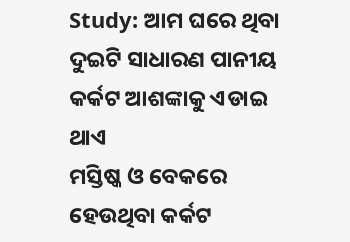Study: ଆମ ଘରେ ଥିବା ଦୁଇଟି ସାଧାରଣ ପାନୀୟ କର୍କଟ ଆଶଙ୍କାକୁ ଏଡାଇ ଥାଏ
ମସ୍ତିଷ୍କ ଓ ବେକରେ ହେଉଥିବା କର୍କଟ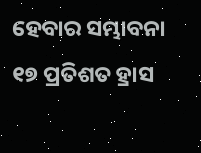ହେବାର ସମ୍ଭାବନା ୧୭ ପ୍ରତିଶତ ହ୍ରାସ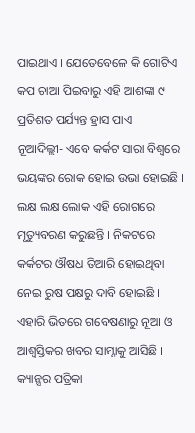ପାଇଥାଏ । ଯେତେବେଳେ କି ଗୋଟିଏ କପ ଚାଆ ପିଇବାରୁ ଏହି ଆଶଙ୍କା ୯ ପ୍ରତିଶତ ପର୍ଯ୍ୟନ୍ତ ହ୍ରାସ ପାଏ
ନୂଆଦିଲ୍ଲୀ- ଏବେ କର୍କଟ ସାରା ବିଶ୍ୱରେ ଭୟଙ୍କର ରୋକ ହୋଇ ଉଭା ହୋଇଛି । ଲକ୍ଷ ଲକ୍ଷ ଲୋକ ଏହି ରୋଗରେ ମୃତ୍ୟୁବରଣ କରୁଛନ୍ତି । ନିକଟରେ କର୍କଟର ଔଷଧ ତିଆରି ହୋଇଥିବା ନେଇ ରୁଷ ପକ୍ଷରୁ ଦାବି ହୋଇଛି । ଏହାରି ଭିତରେ ଗବେଷଣାରୁ ନୂଆ ଓ ଆଶ୍ୱସ୍ତିକର ଖବର ସାମ୍ନାକୁ ଆସିଛି ।
କ୍ୟାନ୍ସର ପତ୍ରିକା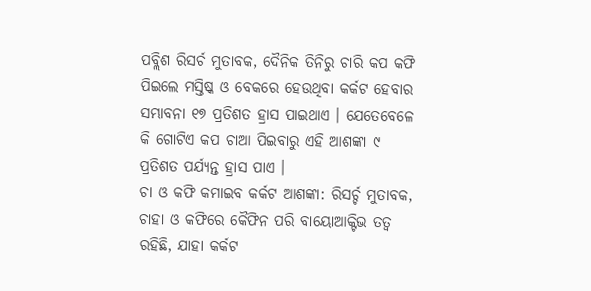ପବ୍ଲିଶ ରିସର୍ଚ ମୁତାବକ, ଦୈନିକ ତିନିରୁ ଚାରି କପ କଫି ପିଇଲେ ମସ୍ତିଷ୍କ ଓ ବେକରେ ହେଉଥିବା କର୍କଟ ହେବାର ସମ୍ଭାବନା ୧୭ ପ୍ରତିଶତ ହ୍ରାସ ପାଇଥାଏ । ଯେତେବେଳେ କି ଗୋଟିଏ କପ ଚାଆ ପିଇବାରୁ ଏହି ଆଶଙ୍କା ୯ ପ୍ରତିଶତ ପର୍ଯ୍ୟନ୍ତ ହ୍ରାସ ପାଏ ।
ଚା ଓ କଫି କମାଇବ କର୍କଟ ଆଶଙ୍କା: ରିସର୍ଚ୍ଚ ମୁତାବକ, ଚାହା ଓ କଫିରେ କୈଫିନ ପରି ବାୟୋଆକ୍ଟିଭ ତତ୍ୱ ରହିଛି, ଯାହା କର୍କଟ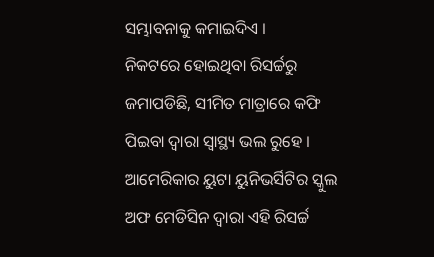ସମ୍ଭାବନାକୁ କମାଇଦିଏ ।
ନିକଟରେ ହୋଇଥିବା ରିସର୍ଚ୍ଚରୁ ଜମାପଡିଛି, ସୀମିତ ମାତ୍ରାରେ କଫି ପିଇବା ଦ୍ୱାରା ସ୍ୱାସ୍ଥ୍ୟ ଭଲ ରୁହେ । ଆମେରିକାର ୟୁଟା ୟୁନିଭର୍ସିଟିର ସ୍କୁଲ ଅଫ ମେଡିସିନ ଦ୍ୱାରା ଏହି ରିସର୍ଚ୍ଚ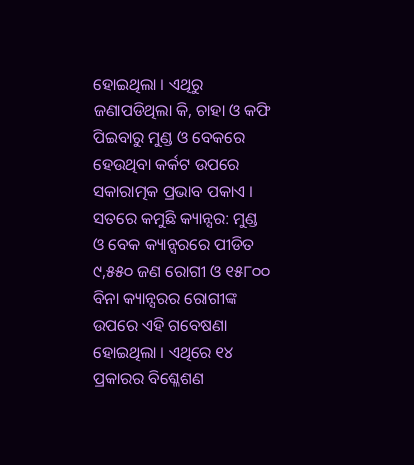ହୋଇଥିଲା । ଏଥିରୁ ଜଣାପଡିଥିଲା କି, ଚାହା ଓ କଫି ପିଇବାରୁ ମୁଣ୍ଡ ଓ ବେକରେ ହେଉଥିବା କର୍କଟ ଉପରେ ସକାରାତ୍ମକ ପ୍ରଭାବ ପକାଏ ।
ସତରେ କମୁଛି କ୍ୟାନ୍ସର: ମୁଣ୍ଡ ଓ ବେକ କ୍ୟାନ୍ସରରେ ପୀଡିତ ୯,୫୫୦ ଜଣ ରୋଗୀ ଓ ୧୫୮୦୦ ବିନା କ୍ୟାନ୍ସରର ରୋଗୀଙ୍କ ଉପରେ ଏହି ଗବେଷଣା ହୋଇଥିଲା । ଏଥିରେ ୧୪ ପ୍ରକାରର ବିଶ୍ଳେଶଣ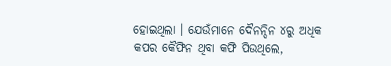ହୋଇଥିଲା । ଯେଉଁମାନେ ଦୈନନ୍ଦିନ ୪ରୁ ଅଧିକ କପର କୈଫିନ ଥିବା କଫି ପିଉଥିଲେ,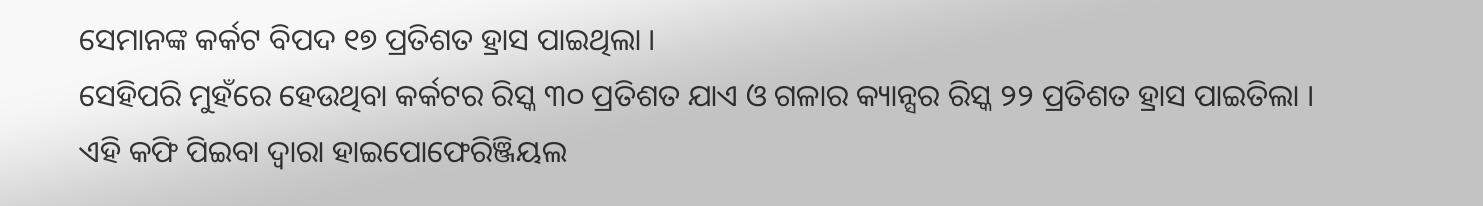ସେମାନଙ୍କ କର୍କଟ ବିପଦ ୧୭ ପ୍ରତିଶତ ହ୍ରାସ ପାଇଥିଲା ।
ସେହିପରି ମୁହଁରେ ହେଉଥିବା କର୍କଟର ରିସ୍କ ୩୦ ପ୍ରତିଶତ ଯାଏ ଓ ଗଳାର କ୍ୟାନ୍ସର ରିସ୍କ ୨୨ ପ୍ରତିଶତ ହ୍ରାସ ପାଇତିଲା । ଏହି କଫି ପିଇବା ଦ୍ୱାରା ହାଇପୋଫେରିଞ୍ଜିୟଲ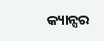କ୍ୟାନ୍ସର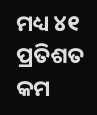ମଧ୍ୟ ୪୧ ପ୍ରତିଶତ କମ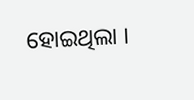ହୋଇଥିଲା ।